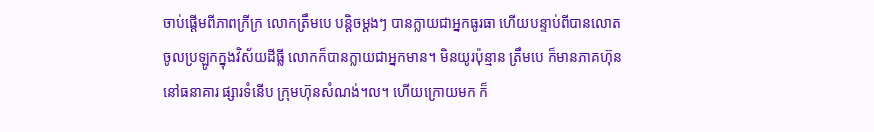ចាប់ផ្ដើមពីភាពក្រីក្រ លោកត្រឹមបេ បន្ដិចម្ដងៗ បានក្លាយជាអ្នកធូរធា ហើយបន្ទាប់ពីបានលោត
ចូលប្រឡូកក្នុងវិស័យដីធ្លី លោកក៏បានក្លាយជាអ្នកមាន។ មិនយូរប៉ុន្មាន ត្រឹមបេ ក៏មានភាគហ៊ុន
នៅធនាគារ ផ្សារទំនើប ក្រុមហ៊ុនសំណង់។ល។ ហើយក្រោយមក ក៏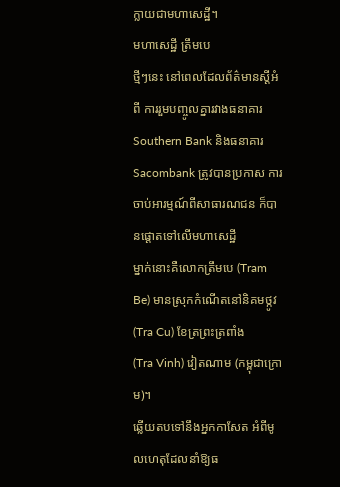ក្លាយជាមហាសេដ្ឋី។
មហាសេដ្ឋី ត្រឹមបេ
ថ្មីៗនេះ នៅពេលដែលព័ត៌មានស្ដីអំពី ការរួមបញ្ចូលគ្នារវាងធនាគារ Southern Bank និងធនាគារ
Sacombank ត្រូវបានប្រកាស ការចាប់អារម្មណ៍ពីសាធារណជន ក៏បានផ្ដោតទៅលើមហាសេដ្ឋី
ម្នាក់នោះគឺលោកត្រឹមបេ (Tram Be) មានស្រុកកំណើតនៅនិគមថ្កូវ (Tra Cu) ខែត្រព្រះត្រពាំង
(Tra Vinh) វៀតណាម (កម្ពុជាក្រោម)។
ឆ្លើយតបទៅនឹងអ្នកកាសែត អំពីមូលហេតុដែលនាំឱ្យធ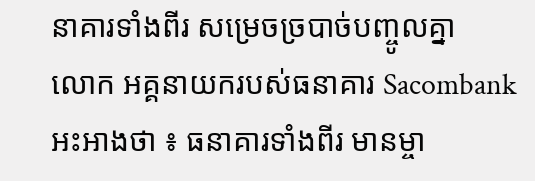នាគារទាំងពីរ សម្រេចច្របាច់បញ្ចូលគ្នា
លោក អគ្គនាយករបស់ធនាគារ Sacombank អះអាងថា ៖ ធនាគារទាំងពីរ មានម្ចា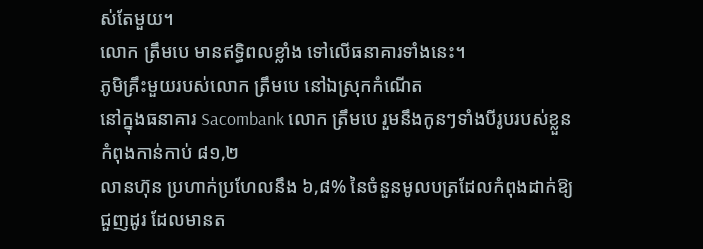ស់តែមួយ។
លោក ត្រឹមបេ មានឥទ្ធិពលខ្លាំង ទៅលើធនាគារទាំងនេះ។
ភូមិគ្រឹះមួយរបស់លោក ត្រឹមបេ នៅឯស្រុកកំណើត
នៅក្នុងធនាគារ Sacombank លោក ត្រឹមបេ រួមនឹងកូនៗទាំងបីរូបរបស់ខ្លួន កំពុងកាន់កាប់ ៨១,២
លានហ៊ុន ប្រហាក់ប្រហែលនឹង ៦,៨% នៃចំនួនមូលបត្រដែលកំពុងដាក់ឱ្យជួញដូរ ដែលមានត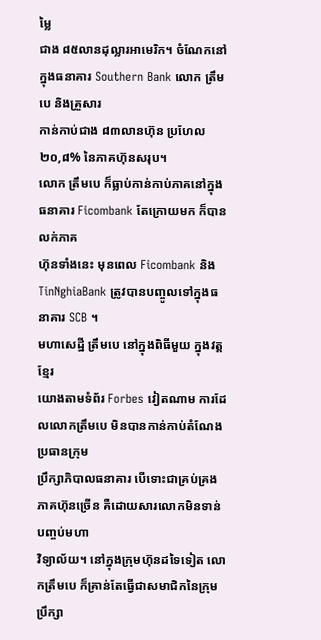ម្លៃ
ជាង ៨៥លានដុល្លារអាមេរិក។ ចំណែកនៅក្នុងធនាគារ Southern Bank លោក ត្រឹមបេ និងគ្រួសារ
កាន់កាប់ជាង ៨៣លានហ៊ុន ប្រហែល ២០,៨% នៃភាគហ៊ុនសរុប។
លោក ត្រឹមបេ ក៏ធ្លាប់កាន់កាប់ភាគនៅក្នុងធនាគារ Ficombank តែក្រោយមក ក៏បានលក់ភាគ
ហ៊ុនទាំងនេះ មុនពេល Ficombank និង TinNghiaBank ត្រូវបានបញ្ចូលទៅក្នុងធនាគារ SCB ។
មហាសេដ្ឋី ត្រឹមបេ នៅក្នុងពិធីមួយ ក្នុងវត្តខ្មែរ
យោងតាមទំព័រ Forbes វៀតណាម ការដែលលោកត្រឹមបេ មិនបានកាន់កាប់តំណែងប្រធានក្រុម
ប្រឹក្សាភិបាលធនាគារ បើទោះជាគ្រប់គ្រងភាគហ៊ុនច្រើន គឺដោយសារលោកមិនទាន់បញ្ចប់មហា
វិទ្យាល័យ។ នៅក្នុងក្រុមហ៊ុនដទៃទៀត លោកត្រឹមបេ ក៏គ្រាន់តែធ្វើជាសមាជិកនៃក្រុមប្រឹក្សា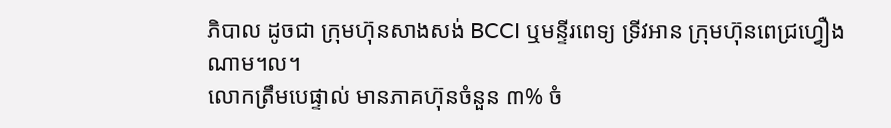ភិបាល ដូចជា ក្រុមហ៊ុនសាងសង់ BCCI ឬមន្ទីរពេទ្យ ទ្រីវអាន ក្រុមហ៊ុនពេជ្រហ្វឿងណាម។ល។
លោកត្រឹមបេផ្ទាល់ មានភាគហ៊ុនចំនួន ៣% ចំ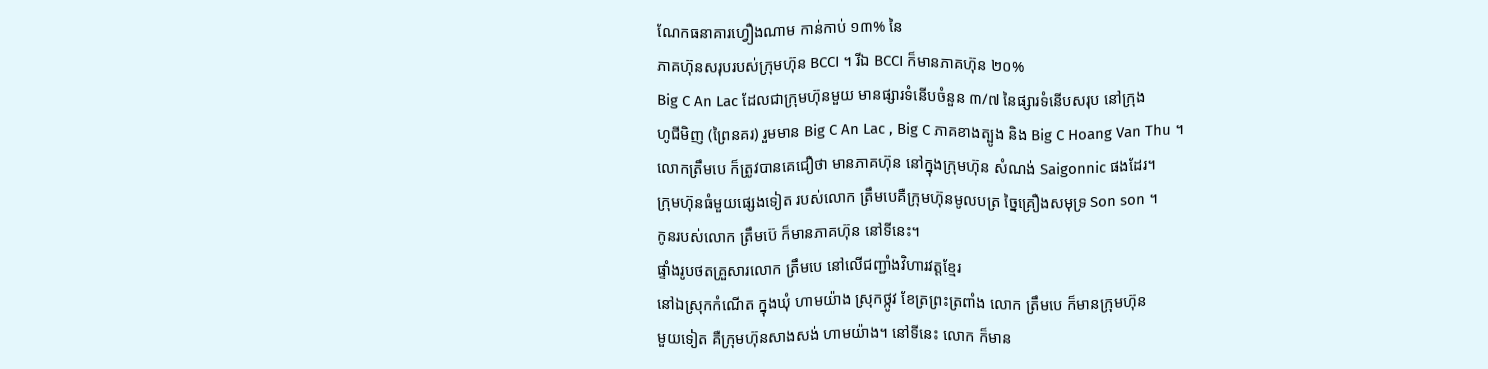ណែកធនាគារហ្វឿងណាម កាន់កាប់ ១៣% នៃ
ភាគហ៊ុនសរុបរបស់ក្រុមហ៊ុន BCCI ។ រីឯ BCCI ក៏មានភាគហ៊ុន ២០%
Big C An Lac ដែលជាក្រុមហ៊ុនមួយ មានផ្សារទំនើបចំនួន ៣/៧ នៃផ្សារទំនើបសរុប នៅក្រុង
ហូជីមិញ (ព្រៃនគរ) រួមមាន Big C An Lac , Big C ភាគខាងត្បូង និង Big C Hoang Van Thu ។
លោកត្រឹមបេ ក៏ត្រូវបានគេជឿថា មានភាគហ៊ុន នៅក្នុងក្រុមហ៊ុន សំណង់ Saigonnic ផងដែរ។
ក្រុមហ៊ុនធំមួយផ្សេងទៀត របស់លោក ត្រឹមបេគឺក្រុមហ៊ុនមូលបត្រ ច្នៃគ្រឿងសមុទ្រ Son son ។
កូនរបស់លោក ត្រឹមប៊េ ក៏មានភាគហ៊ុន នៅទីនេះ។
ផ្ទាំងរូបថតគ្រួសារលោក ត្រឹមបេ នៅលើជញ្ជាំងវិហារវត្តខ្មែរ
នៅឯស្រុកកំណើត ក្នុងឃុំ ហាមយ៉ាង ស្រុកថ្កូវ ខែត្រព្រះត្រពាំង លោក ត្រឹមបេ ក៏មានក្រុមហ៊ុន
មួយទៀត គឺក្រុមហ៊ុនសាងសង់ ហាមយ៉ាង។ នៅទីនេះ លោក ក៏មាន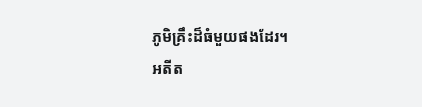ភូមិគ្រឹះដ៏ធំមួយផងដែរ។
អតីត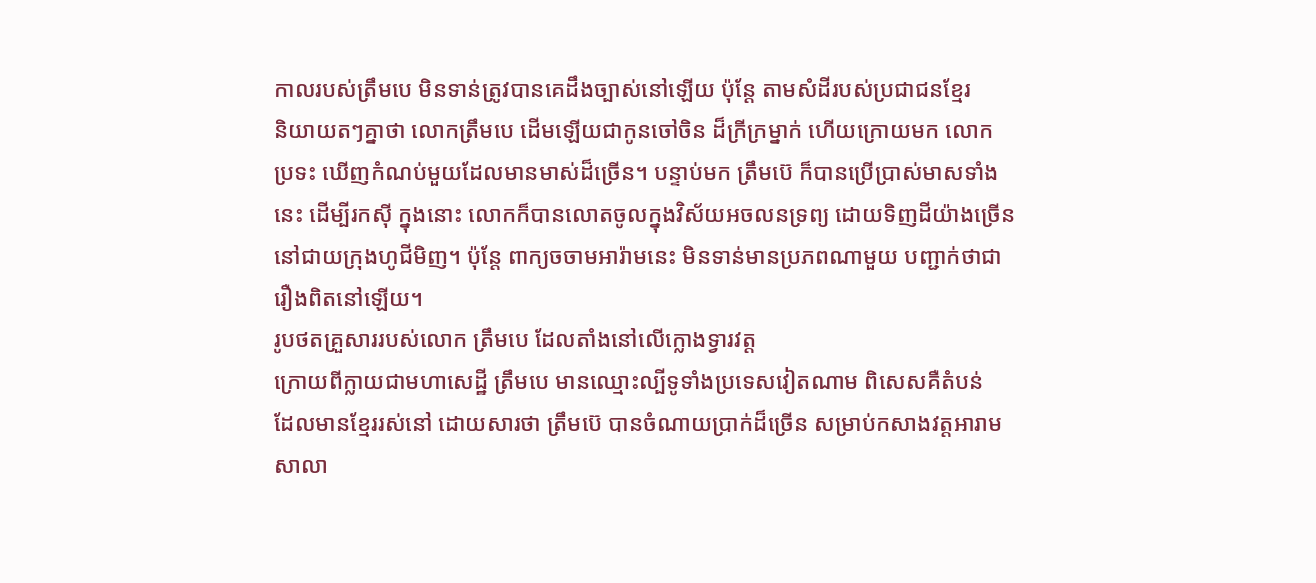កាលរបស់ត្រឹមបេ មិនទាន់ត្រូវបានគេដឹងច្បាស់នៅឡើយ ប៉ុន្ដែ តាមសំដីរបស់ប្រជាជនខ្មែរ
និយាយតៗគ្នាថា លោកត្រឹមបេ ដើមឡើយជាកូនចៅចិន ដ៏ក្រីក្រម្នាក់ ហើយក្រោយមក លោក
ប្រទះ ឃើញកំណប់មួយដែលមានមាស់ដ៏ច្រើន។ បន្ទាប់មក ត្រឹមប៊េ ក៏បានប្រើប្រាស់មាសទាំង
នេះ ដើម្បីរកស៊ី ក្នុងនោះ លោកក៏បានលោតចូលក្នុងវិស័យអចលនទ្រព្យ ដោយទិញដីយ៉ាងច្រើន
នៅជាយក្រុងហូជីមិញ។ ប៉ុន្ដែ ពាក្យចចាមអារ៉ាមនេះ មិនទាន់មានប្រភពណាមួយ បញ្ជាក់ថាជា
រឿងពិតនៅឡើយ។
រូបថតគ្រួសាររបស់លោក ត្រឹមបេ ដែលតាំងនៅលើក្លោងទ្វារវត្ត
ក្រោយពីក្លាយជាមហាសេដ្ឋី ត្រឹមបេ មានឈ្មោះល្បីទូទាំងប្រទេសវៀតណាម ពិសេសគឺតំបន់
ដែលមានខ្មែររស់នៅ ដោយសារថា ត្រឹមប៊េ បានចំណាយប្រាក់ដ៏ច្រើន សម្រាប់កសាងវត្តអារាម
សាលា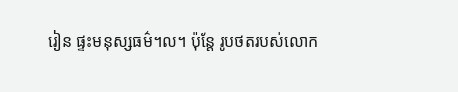រៀន ផ្ទះមនុស្សធម៌។ល។ ប៉ុន្ដែ រូបថតរបស់លោក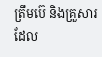ត្រឹមប៊េ និងគ្រួសារ ដែល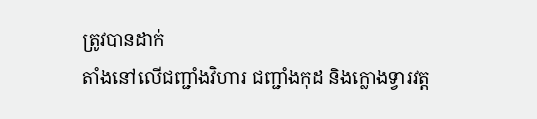ត្រូវបានដាក់
តាំងនៅលើជញ្ជាំងវិហារ ជញ្ជាំងកុដ និងក្លោងទ្វារវត្ត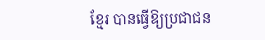ខ្មែរ បានធ្វើឱ្យប្រជាជន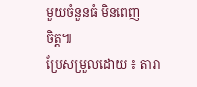មួយចំនួនធំ មិនពេញ
ចិត្ត៕
ប្រែសម្រួលដោយ ៖ តារា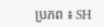ប្រភព ៖ SH